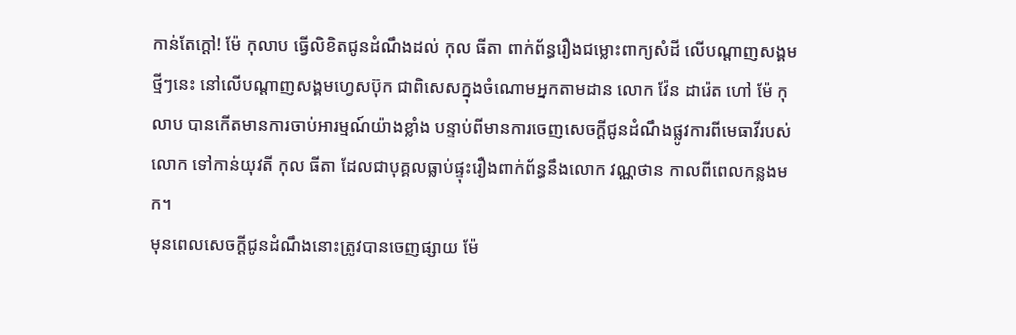កាន់តែក្តៅ! ម៉ែ កុលាប ធ្វើលិខិតជូនដំណឹងដល់ កុល ធីតា ពាក់ព័ន្ធរឿងជម្លោះពាក្យសំដី លើបណ្ដាញសង្គម
ថ្មីៗនេះ នៅលើបណ្តាញសង្គមហ្វេសប៊ុក ជាពិសេសក្នុងចំណោមអ្នកតាមដាន លោក វ៉ែន ដារ៉េត ហៅ ម៉ែ កុលាប បានកើតមានការចាប់អារម្មណ៍យ៉ាងខ្លាំង បន្ទាប់ពីមានការចេញសេចក្ដីជូនដំណឹងផ្លូវការពីមេធាវីរបស់លោក ទៅកាន់យុវតី កុល ធីតា ដែលជាបុគ្គលធ្លាប់ផ្ទុះរឿងពាក់ព័ន្ធនឹងលោក វណ្ណថាន កាលពីពេលកន្លងមក។
មុនពេលសេចក្ដីជូនដំណឹងនោះត្រូវបានចេញផ្សាយ ម៉ែ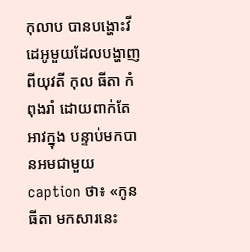កុលាប បានបង្ហោះវីដេអូមួយដែលបង្ហាញពីយុវតី កុល ធីតា កំពុងរាំ ដោយពាក់តែអាវក្នុង បន្ទាប់មកបានអមជាមួយ caption ថា៖ «កូន ធីតា មកសារនេះ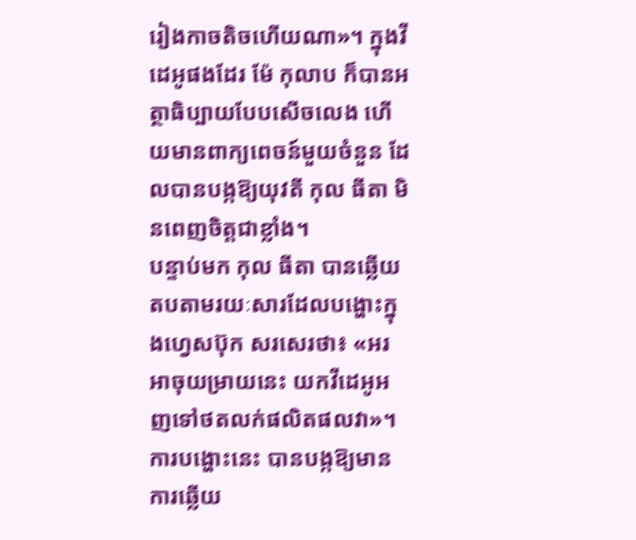រៀងកាចតិចហើយណា»។ ក្នុងវីដេអូផងដែរ ម៉ែ កុលាប ក៏បានអត្ថាធិប្បាយបែបសើចលេង ហើយមានពាក្យពេចន៍មួយចំនួន ដែលបានបង្កឱ្យយុវតី កុល ធីតា មិនពេញចិត្តជាខ្លាំង។
បន្ទាប់មក កុល ធីតា បានឆ្លើយតបតាមរយៈសារដែលបង្ហោះក្នុងហ្វេសប៊ុក សរសេរថា៖ «អរ អាចុយម្រាយនេះ យកវីដេអូអញទៅថតលក់ផលិតផលវា»។ ការបង្ហោះនេះ បានបង្កឱ្យមានការឆ្លើយ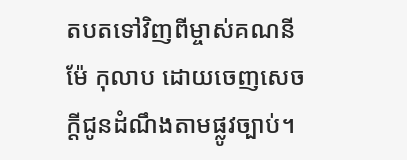តបតទៅវិញពីម្ចាស់គណនីម៉ែ កុលាប ដោយចេញសេចក្ដីជូនដំណឹងតាមផ្លូវច្បាប់។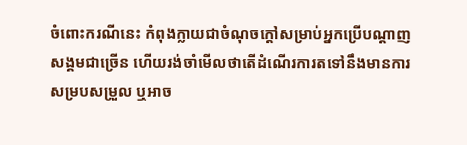ចំពោះករណីនេះ កំពុងក្លាយជាចំណុចក្តៅសម្រាប់អ្នកប្រើបណ្តាញសង្គមជាច្រើន ហើយរង់ចាំមើលថាតើដំណើរការតទៅនឹងមានការសម្របសម្រួល ឬអាច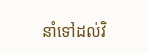នាំទៅដល់វិ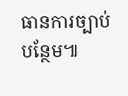ធានការច្បាប់បន្ថែម៕